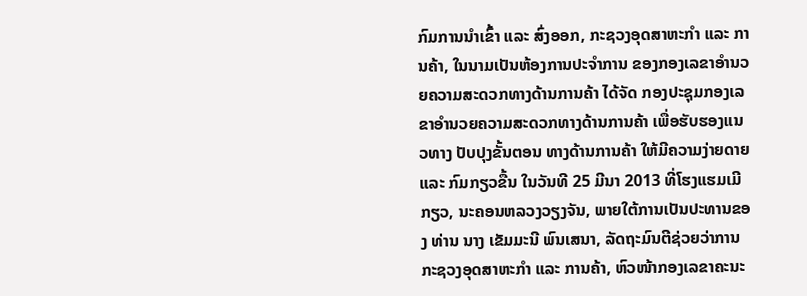ກົມການນຳເຂົ້າ ແລະ ສົ່ງອອກ, ກະຊວງອຸດສາຫະກຳ ແລະ ການຄ້າ, ໃນນາມເປັນຫ້ອງການປະຈຳການ ຂອງກອງເລຂາອຳນວຍຄວາມສະດວກທາງດ້ານການຄ້າ ໄດ້ຈັດ ກອງປະຊຸມກອງເລຂາອຳນວຍຄວາມສະດວກທາງດ້ານການຄ້າ ເພື່ອຮັບຮອງແນວທາງ ປັບປຸງຂັ້ນຕອນ ທາງດ້ານການຄ້າ ໃຫ້ມີຄວາມງ່າຍດາຍ ແລະ ກົມກຽວຂື້ນ ໃນວັນທີ 25 ມີນາ 2013 ທີ່ໂຮງແຮມເມີກຽວ, ນະຄອນຫລວງວຽງຈັນ, ພາຍໃຕ້ການເປັນປະທານຂອງ ທ່ານ ນາງ ເຂັມມະນີ ພົນເສນາ, ລັດຖະມົນຕີຊ່ວຍວ່າການ ກະຊວງອຸດສາຫະກຳ ແລະ ການຄ້າ, ຫົວໜ້າກອງເລຂາຄະນະ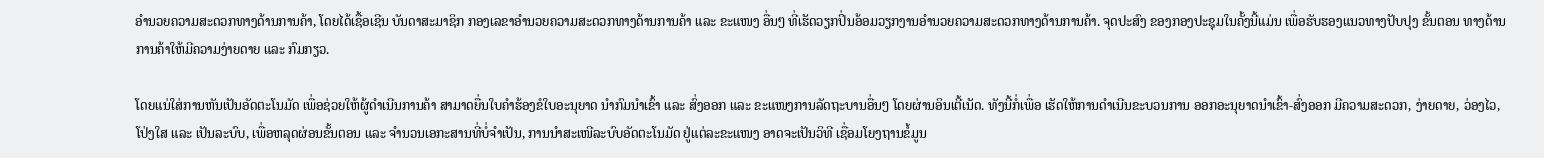ອຳນວຍຄວາມສະດວກທາງດ້ານການຄ້າ, ໂດຍໄດ້ເຊື້ອເຊີນ ບັນດາສະມາຊິກ ກອງເລຂາອຳນວຍຄວາມສະດວກທາງດ້ານການຄ້າ ແລະ ຂະແໜງ ອື່ນໆ ທີ່ເຮັດວຽກປິ່ນອ້ອມວຽກງານອຳນວຍຄວາມສະດວກທາງດ້ານການຄ້າ. ຈຸດປະສົງ ຂອງກອງປະຊຸມໃນຄັ້ງນີ້ແມ່ນ ເພື່ອຮັບຮອງແນວທາງປັບປຸງ ຂັ້ນຕອນ ທາງດ້ານການຄ້າໃຫ້ມີຄວາມງ່າຍດາຍ ແລະ ກົມກຽວ.

ໂດຍແນ່ໃສ່ການຫັນເປັນອັດຕະໂນມັດ ເພື່ອຊ່ວຍໃຫ້ຜູ້ດຳເນີນການຄ້າ ສາມາດຍື່ນໃບຄໍາຮ້ອງຂໍໃບອະນຸຍາດ ນຳກົມນຳເຂົ້າ ແລະ ສົ່ງອອກ ແລະ ຂະແໜງການລັດຖະບານອື່ນໆ ໂດຍຜ່ານອິນເຕີ້ເນັດ. ທັງນີ້ກໍ່ເພື່ອ ເຮັດໃຫ້ການດຳເນີນຂະບວນການ ອອກອະນຸຍາດນຳເຂົ້າ-ສົ່ງອອກ ມີຄວາມສະດວກ, ງ່າຍດາຍ, ວ່ອງໄວ, ໂປ່ງໃສ ແລະ ເປັນລະບົບ, ເພື່ອຫລຸດຜ່ອນຂັ້ນຕອນ ແລະ ຈຳນວນເອກະສານທີ່ບໍ່ຈຳເປັນ, ການນຳສະເໜີລະບົບອັດຕະໂນມັດ ຢູ່ແຕ່ລະຂະແໜງ ອາດຈະເປັນວິທີ ເຊື່ອມໂຍງຖານຂໍ້ມູນ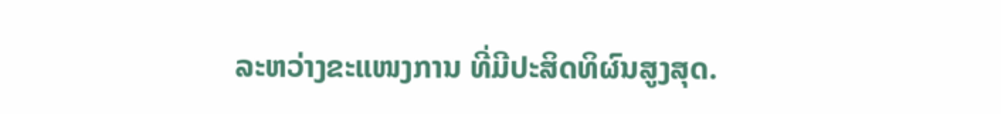ລະຫວ່າງຂະແໜງການ ທີ່ມີປະສິດທິຜົນສູງສຸດ.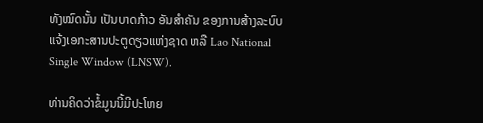ທັງໝົດນັ້ນ ເປັນບາດກ້າວ ອັນສຳຄັນ ຂອງການສ້າງລະບົບ ແຈ້ງເອກະສານປະຕູດຽວແຫ່ງຊາດ ຫລື Lao National Single Window (LNSW).

ທ່ານຄິດວ່າຂໍ້ມູນນີ້ມີປະໂຫຍ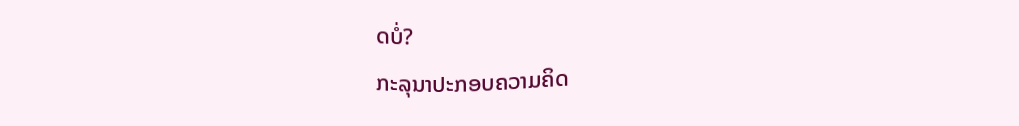ດບໍ່?
ກະລຸນາປະກອບຄວາມຄິດ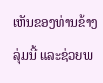ເຫັນຂອງທ່ານຂ້າງລຸ່ມນີ້ ແລະຊ່ວຍພ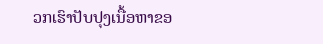ວກເຮົາປັບປຸງເນື້ອຫາຂອ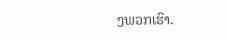ງພວກເຮົາ.